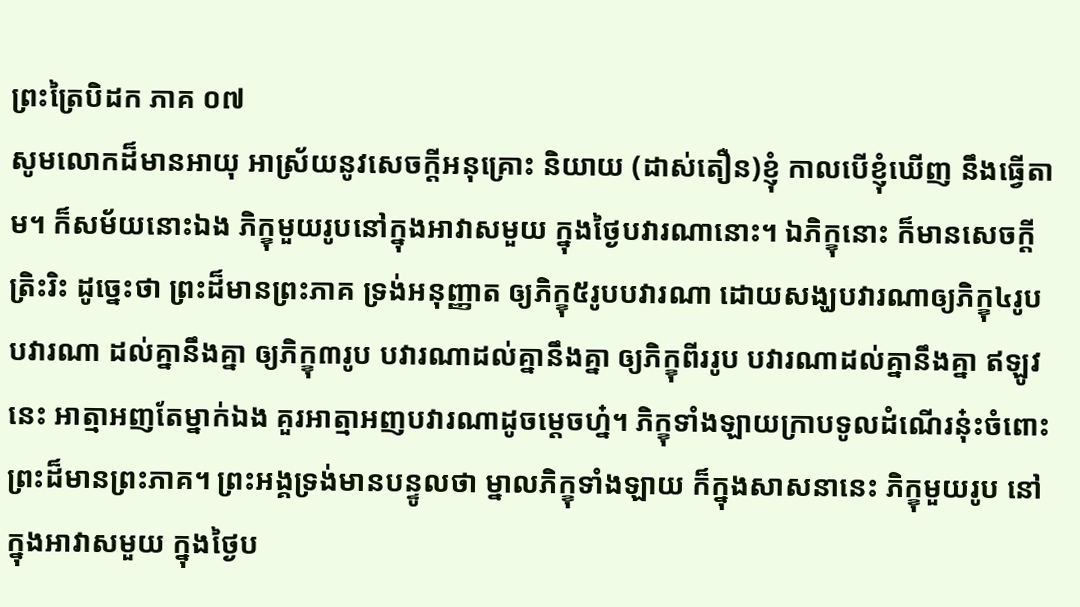ព្រះត្រៃបិដក ភាគ ០៧
សូមលោកដ៏មានអាយុ អាស្រ័យនូវសេចក្តីអនុគ្រោះ និយាយ (ដាស់តឿន)ខ្ញុំ កាលបើខ្ញុំឃើញ នឹងធ្វើតាម។ ក៏សម័យនោះឯង ភិក្ខុមួយរូបនៅក្នុងអាវាសមួយ ក្នុងថ្ងៃបវារណានោះ។ ឯភិក្ខុនោះ ក៏មានសេចក្តីត្រិះរិះ ដូច្នេះថា ព្រះដ៏មានព្រះភាគ ទ្រង់អនុញ្ញាត ឲ្យភិក្ខុ៥រូបបវារណា ដោយសង្ឃបវារណាឲ្យភិក្ខុ៤រូបបវារណា ដល់គ្នានឹងគ្នា ឲ្យភិក្ខុ៣រូប បវារណាដល់គ្នានឹងគ្នា ឲ្យភិក្ខុពីររូប បវារណាដល់គ្នានឹងគ្នា ឥឡូវនេះ អាត្មាអញតែម្នាក់ឯង គួរអាត្មាអញបវារណាដូចម្តេចហ្ន៎។ ភិក្ខុទាំងឡាយក្រាបទូលដំណើរនុ៎ះចំពោះព្រះដ៏មានព្រះភាគ។ ព្រះអង្គទ្រង់មានបន្ទូលថា ម្នាលភិក្ខុទាំងឡាយ ក៏ក្នុងសាសនានេះ ភិក្ខុមួយរូប នៅក្នុងអាវាសមួយ ក្នុងថ្ងៃប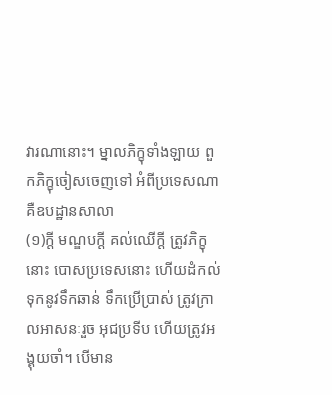វារណានោះ។ ម្នាលភិក្ខុទាំងឡាយ ពួកភិក្ខុចៀសចេញទៅ អំពីប្រទេសណា គឺឧបដ្ឋានសាលា
(១)ក្តី មណ្ឌបក្តី គល់ឈើក្តី ត្រូវភិក្ខុនោះ បោសប្រទេសនោះ ហើយដំកល់ទុកនូវទឹកឆាន់ ទឹកប្រើប្រាស់ ត្រូវក្រាលអាសនៈរួច អុជប្រទីប ហើយត្រូវអង្គុយចាំ។ បើមាន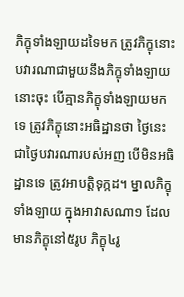ភិក្ខុទាំងឡាយដទៃមក ត្រូវភិក្ខុនោះ បវារណាជាមួយនឹងភិក្ខុទាំងឡាយនោះចុះ បើគ្មានភិក្ខុទាំងឡាយមកទេ ត្រូវភិក្ខុនោះអធិដ្ឋានថា ថ្ងៃនេះជាថ្ងៃបវារណារបស់អញ បើមិនអធិដ្ឋានទេ ត្រូវអាបត្តិទុក្កដ។ ម្នាលភិក្ខុទាំងឡាយ ក្នុងអាវាសណា១ ដែលមានភិក្ខុនៅ៥រូប ភិក្ខុ៤រូ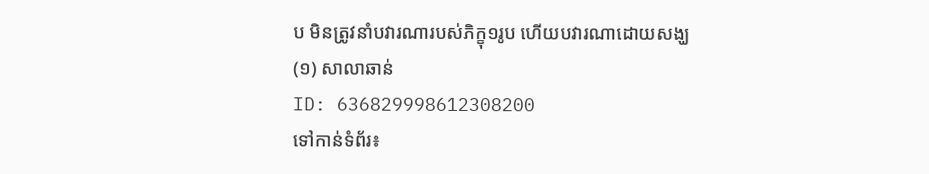ប មិនត្រូវនាំបវារណារបស់ភិក្ខុ១រូប ហើយបវារណាដោយសង្ឃ
(១) សាលាឆាន់
ID: 636829998612308200
ទៅកាន់ទំព័រ៖